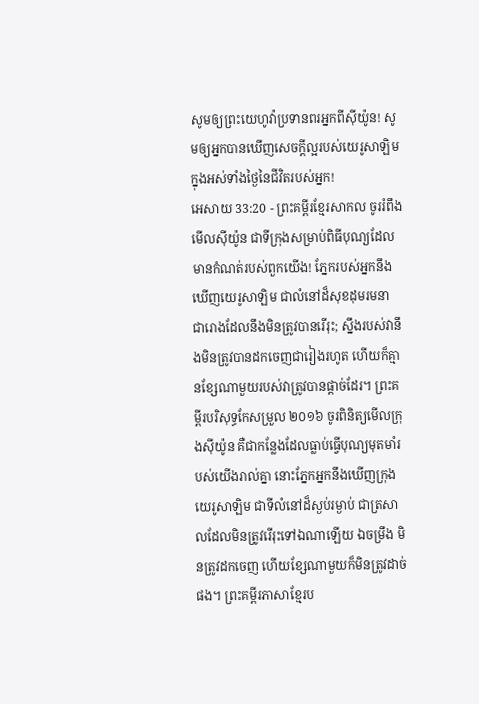សូមឲ្យព្រះយេហូវ៉ាប្រទានពរអ្នកពីស៊ីយ៉ូន! សូមឲ្យអ្នកបានឃើញសេចក្ដីល្អរបស់យេរូសាឡិម ក្នុងអស់ទាំងថ្ងៃនៃជីវិតរបស់អ្នក!
អេសាយ 33:20 - ព្រះគម្ពីរខ្មែរសាកល ចូររំពឹងមើលស៊ីយ៉ូន ជាទីក្រុងសម្រាប់ពិធីបុណ្យដែលមានកំណត់របស់ពួកយើង! ភ្នែករបស់អ្នកនឹងឃើញយេរូសាឡិម ជាលំនៅដ៏សុខដុមរមនា ជារោងដែលនឹងមិនត្រូវបានរើរុះ; ស្នឹងរបស់វានឹងមិនត្រូវបានដកចេញជារៀងរហូត ហើយក៏គ្មានខ្សែណាមួយរបស់វាត្រូវបានផ្ដាច់ដែរ។ ព្រះគម្ពីរបរិសុទ្ធកែសម្រួល ២០១៦ ចូរពិនិត្យមើលក្រុងស៊ីយ៉ូន គឺជាកន្លែងដែលធ្លាប់ធ្វើបុណ្យមុតមាំរបស់យើងរាល់គ្នា នោះភ្នែកអ្នកនឹងឃើញក្រុងយេរូសាឡិម ជាទីលំនៅដ៏ស្ងប់រម្ងាប់ ជាត្រសាលដែលមិនត្រូវរើរុះទៅឯណាឡើយ ឯចម្រឹង មិនត្រូវដកចេញ ហើយខ្សែណាមួយក៏មិនត្រូវដាច់ផង។ ព្រះគម្ពីរភាសាខ្មែរប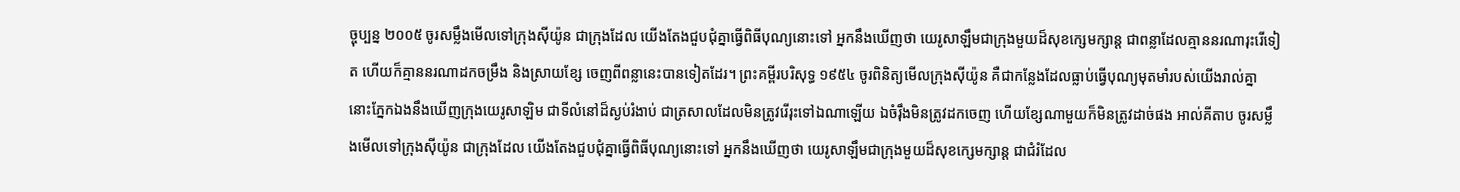ច្ចុប្បន្ន ២០០៥ ចូរសម្លឹងមើលទៅក្រុងស៊ីយ៉ូន ជាក្រុងដែល យើងតែងជួបជុំគ្នាធ្វើពិធីបុណ្យនោះទៅ អ្នកនឹងឃើញថា យេរូសាឡឹមជាក្រុងមួយដ៏សុខក្សេមក្សាន្ត ជាពន្លាដែលគ្មាននរណារុះរើទៀត ហើយក៏គ្មាននរណាដកចម្រឹង និងស្រាយខ្សែ ចេញពីពន្លានេះបានទៀតដែរ។ ព្រះគម្ពីរបរិសុទ្ធ ១៩៥៤ ចូរពិនិត្យមើលក្រុងស៊ីយ៉ូន គឺជាកន្លែងដែលធ្លាប់ធ្វើបុណ្យមុតមាំរបស់យើងរាល់គ្នា នោះភ្នែកឯងនឹងឃើញក្រុងយេរូសាឡិម ជាទីលំនៅដ៏ស្ងប់រំងាប់ ជាត្រសាលដែលមិនត្រូវរើរុះទៅឯណាឡើយ ឯចំរ៉ឹងមិនត្រូវដកចេញ ហើយខ្សែណាមួយក៏មិនត្រូវដាច់ផង អាល់គីតាប ចូរសម្លឹងមើលទៅក្រុងស៊ីយ៉ូន ជាក្រុងដែល យើងតែងជួបជុំគ្នាធ្វើពិធីបុណ្យនោះទៅ អ្នកនឹងឃើញថា យេរូសាឡឹមជាក្រុងមួយដ៏សុខក្សេមក្សាន្ត ជាជំរំដែល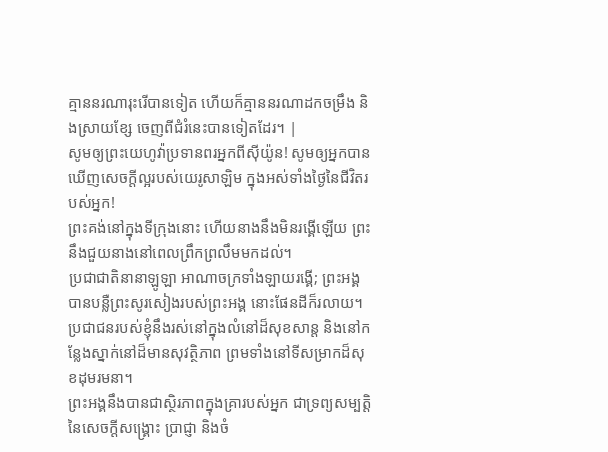គ្មាននរណារុះរើបានទៀត ហើយក៏គ្មាននរណាដកចម្រឹង និងស្រាយខ្សែ ចេញពីជំរំនេះបានទៀតដែរ។ |
សូមឲ្យព្រះយេហូវ៉ាប្រទានពរអ្នកពីស៊ីយ៉ូន! សូមឲ្យអ្នកបានឃើញសេចក្ដីល្អរបស់យេរូសាឡិម ក្នុងអស់ទាំងថ្ងៃនៃជីវិតរបស់អ្នក!
ព្រះគង់នៅក្នុងទីក្រុងនោះ ហើយនាងនឹងមិនរង្គើឡើយ ព្រះនឹងជួយនាងនៅពេលព្រឹកព្រលឹមមកដល់។
ប្រជាជាតិនានាឡូឡា អាណាចក្រទាំងឡាយរង្គើ; ព្រះអង្គបានបន្លឺព្រះសូរសៀងរបស់ព្រះអង្គ នោះផែនដីក៏រលាយ។
ប្រជាជនរបស់ខ្ញុំនឹងរស់នៅក្នុងលំនៅដ៏សុខសាន្ត និងនៅកន្លែងស្នាក់នៅដ៏មានសុវត្ថិភាព ព្រមទាំងនៅទីសម្រាកដ៏សុខដុមរមនា។
ព្រះអង្គនឹងបានជាស្ថិរភាពក្នុងគ្រារបស់អ្នក ជាទ្រព្យសម្បត្តិនៃសេចក្ដីសង្គ្រោះ ប្រាជ្ញា និងចំ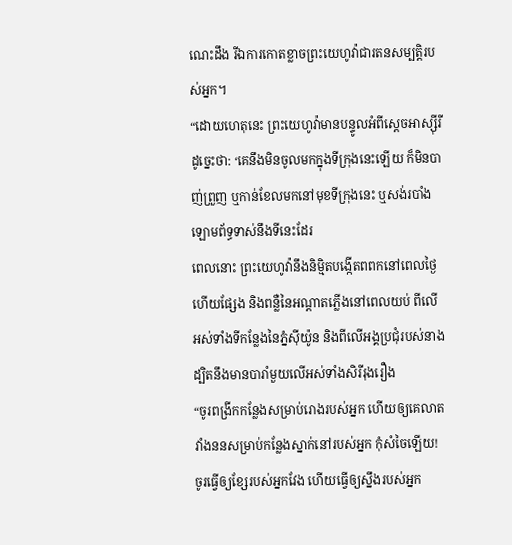ណេះដឹង រីឯការកោតខ្លាចព្រះយេហូវ៉ាជារតនសម្បត្តិរបស់អ្នក។
“ដោយហេតុនេះ ព្រះយេហូវ៉ាមានបន្ទូលអំពីស្ដេចអាស្ស៊ីរីដូច្នេះថា: ‘គេនឹងមិនចូលមកក្នុងទីក្រុងនេះឡើយ ក៏មិនបាញ់ព្រួញ ឬកាន់ខែលមកនៅមុខទីក្រុងនេះ ឬសង់របាំងឡោមព័ទ្ធទាស់នឹងទីនេះដែរ
ពេលនោះ ព្រះយេហូវ៉ានឹងនិម្មិតបង្កើតពពកនៅពេលថ្ងៃ ហើយផ្សែង និងពន្លឺនៃអណ្ដាតភ្លើងនៅពេលយប់ ពីលើអស់ទាំងទីកន្លែងនៃភ្នំស៊ីយ៉ូន និងពីលើអង្គប្រជុំរបស់នាង ដ្បិតនឹងមានបារាំមួយលើអស់ទាំងសិរីរុងរឿង
“ចូរពង្រីកកន្លែងសម្រាប់រោងរបស់អ្នក ហើយឲ្យគេលាតវាំងននសម្រាប់កន្លែងស្នាក់នៅរបស់អ្នក កុំសំចៃឡើយ! ចូរធ្វើឲ្យខ្សែរបស់អ្នកវែង ហើយធ្វើឲ្យស្នឹងរបស់អ្នក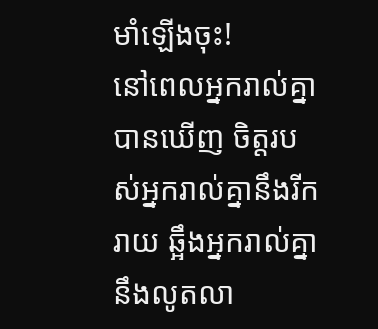មាំឡើងចុះ!
នៅពេលអ្នករាល់គ្នាបានឃើញ ចិត្តរបស់អ្នករាល់គ្នានឹងរីករាយ ឆ្អឹងអ្នករាល់គ្នានឹងលូតលា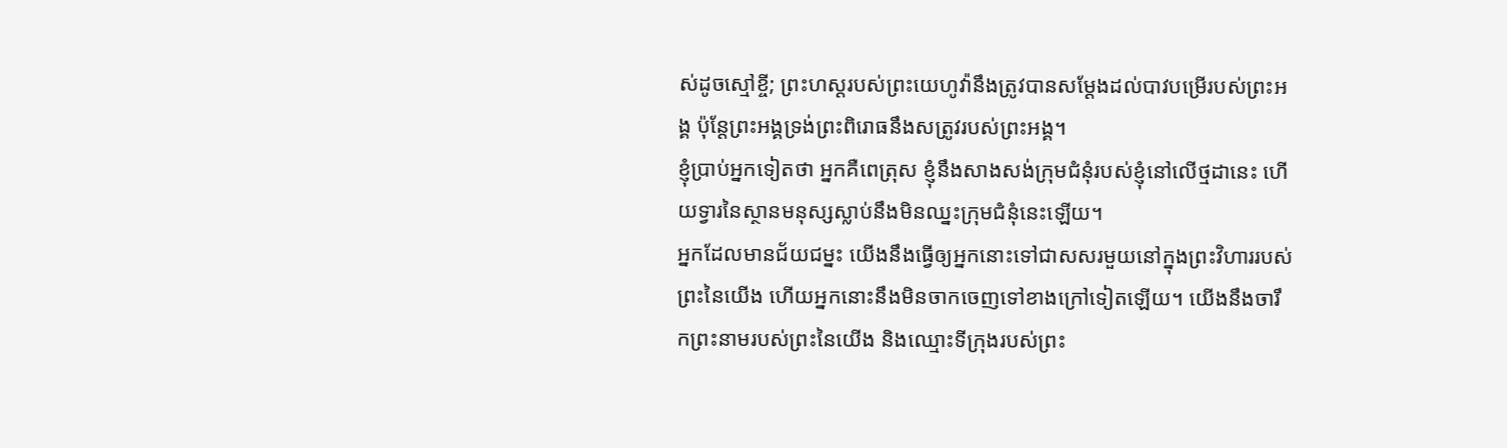ស់ដូចស្មៅខ្ចី; ព្រះហស្តរបស់ព្រះយេហូវ៉ានឹងត្រូវបានសម្ដែងដល់បាវបម្រើរបស់ព្រះអង្គ ប៉ុន្តែព្រះអង្គទ្រង់ព្រះពិរោធនឹងសត្រូវរបស់ព្រះអង្គ។
ខ្ញុំប្រាប់អ្នកទៀតថា អ្នកគឺពេត្រុស ខ្ញុំនឹងសាងសង់ក្រុមជំនុំរបស់ខ្ញុំនៅលើថ្មដានេះ ហើយទ្វារនៃស្ថានមនុស្សស្លាប់នឹងមិនឈ្នះក្រុមជំនុំនេះឡើយ។
អ្នកដែលមានជ័យជម្នះ យើងនឹងធ្វើឲ្យអ្នកនោះទៅជាសសរមួយនៅក្នុងព្រះវិហាររបស់ព្រះនៃយើង ហើយអ្នកនោះនឹងមិនចាកចេញទៅខាងក្រៅទៀតឡើយ។ យើងនឹងចារឹកព្រះនាមរបស់ព្រះនៃយើង និងឈ្មោះទីក្រុងរបស់ព្រះ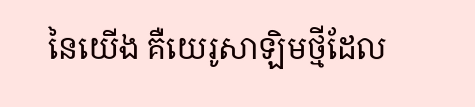នៃយើង គឺយេរូសាឡិមថ្មីដែល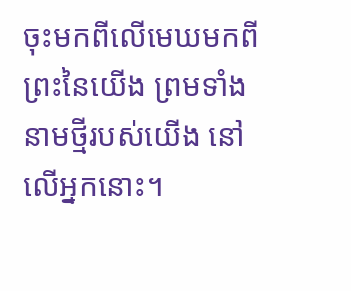ចុះមកពីលើមេឃមកពីព្រះនៃយើង ព្រមទាំងនាមថ្មីរបស់យើង នៅលើអ្នកនោះ។